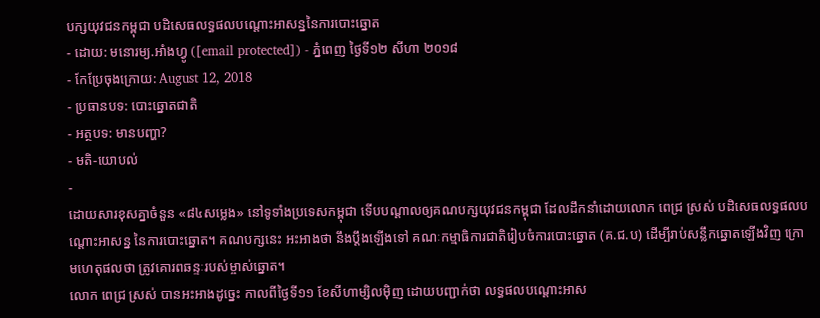បក្សយុវជនកម្ពុជា បដិសេធលទ្ធផលបណ្ដោះអាសន្ននៃការបោះឆ្នោត
- ដោយ: មនោរម្យ.អាំងហ្វូ ([email protected]) - ភ្នំពេញ ថ្ងៃទី១២ សីហា ២០១៨
- កែប្រែចុងក្រោយ: August 12, 2018
- ប្រធានបទ: បោះឆ្នោតជាតិ
- អត្ថបទ: មានបញ្ហា?
- មតិ-យោបល់
-
ដោយសារខុសគ្នាចំនួន «៨៤សម្លេង» នៅទូទាំងប្រទេសកម្ពុជា ទើបបណ្ដាលឲ្យគណបក្សយុវជនកម្ពុជា ដែលដឹកនាំដោយលោក ពេជ្រ ស្រស់ បដិសេធលទ្ធផលបណ្ដោះអាសន្ន នៃការបោះឆ្នោត។ គណបក្សនេះ អះអាងថា នឹងប្ដឹងឡើងទៅ គណៈកម្មាធិការជាតិរៀបចំការបោះឆ្នោត (គ.ជ.ប) ដើម្បីរាប់សន្លឹកឆ្នោតឡើងវិញ ក្រោមហេតុផលថា ត្រូវគោរពឆន្ទៈរបស់ម្ចាស់ឆ្នោត។
លោក ពេជ្រ ស្រស់ បានអះអាងដូច្នេះ កាលពីថ្ងៃទី១១ ខែសីហាម្សិលម៉ិញ ដោយបញ្ជាក់ថា លទ្ធផលបណ្តោះអាស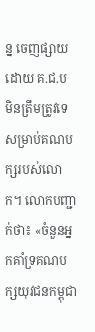ន្ន ចេញផ្សាយដោយ គ.ជ.ប មិនត្រឹមត្រូវទេ សម្រាប់គណបក្សរបស់លោក។ លោកបញ្ជាក់ថា៖ «ចំនួនអ្នកគាំទ្រគណបក្សយុវជនកម្ពុជា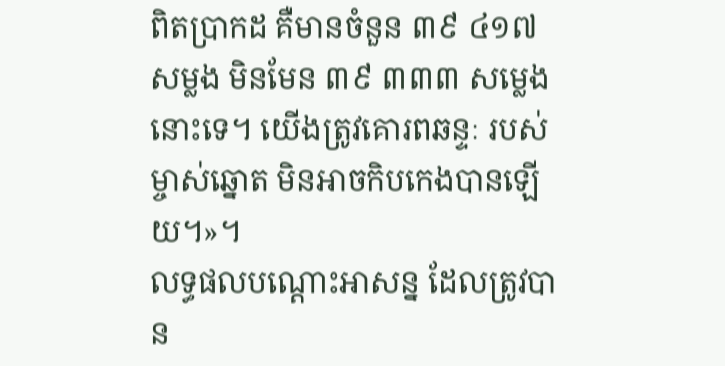ពិតប្រាកដ គឺមានចំនួន ៣៩ ៤១៧ សម្លង មិនមែន ៣៩ ៣៣៣ សម្លេង នោះទេ។ យើងត្រូវគោរពឆន្ទៈ របស់ម្ចាស់ឆ្នោត មិនអាចកិបកេងបានឡើយ។»។
លទ្ធផលបណ្តោះអាសន្ន ដែលត្រូវបាន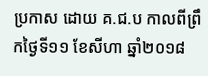ប្រកាស ដោយ គ.ជ.ប កាលពីព្រឹកថ្ងៃទី១១ ខែសីហា ឆ្នាំ២០១៨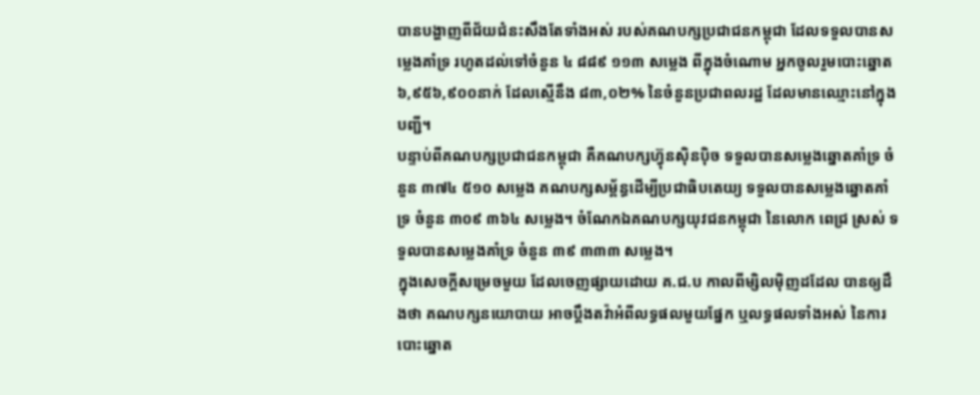បានបង្ហាញពីជ័យជំនះសឹងតែទាំងអស់ របស់គណបក្សប្រជាជនកម្ពុជា ដែលទទួលបានសម្លេងគាំទ្រ រហូតដល់ទៅចំនួន ៤ ៨៨៩ ១១៣ សម្លេង ពីក្នុងចំណោម អ្នកចូលរួមបោះឆ្នោត ៦,៩៥៦,៩០០នាក់ ដែលស្មើនឹង ៨៣,០២% នៃចំនួនប្រជាពលរដ្ឋ ដែលមានឈ្មោះនៅក្នុងបញ្ជី។
បន្ទាប់ពីគណបក្សប្រជាជនកម្ពុជា គឺគណបក្សហ្វ៊ុនស៊ិនប៉ិច ទទួលបានសម្លេងឆ្នោតគាំទ្រ ចំនួន ៣៧៤ ៥១០ សម្លេង គណបក្សសម្ព័ន្ធដើម្បីប្រជាធិបតេយ្យ ទទួលបានសម្លេងឆ្នោតគាំទ្រ ចំនួន ៣០៩ ៣៦៤ សម្លេង។ ចំណែកឯគណបក្សយុវជនកម្ពុជា នៃលោក ពេជ្រ ស្រស់ ទទួលបានសម្លេងគាំទ្រ ចំនួន ៣៩ ៣៣៣ សម្លេង។
ក្នុងសេចក្ដីសម្រេចមួយ ដែលចេញផ្សាយដោយ គ.ជ.ប កាលពីម្សិលម៉ិញដដែល បានឲ្យដឹងថា គណបក្សនយោបាយ អាចប្តឹងតវ៉ាអំពីលទ្ធផលមួយផ្នែក ឬលទ្ធផលទាំងអស់ នៃការបោះឆ្នោត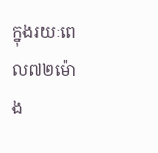ក្នុងរយៈពេល៧២ម៉ោង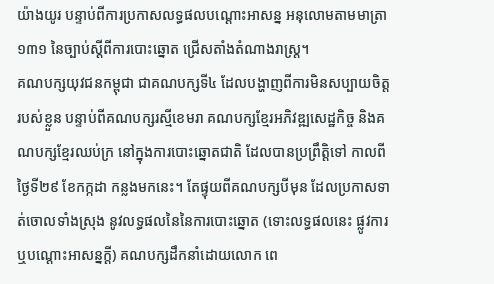យ៉ាងយូរ បន្ទាប់ពីការប្រកាសលទ្ធផលបណ្តោះអាសន្ន អនុលោមតាមមាត្រា១៣១ នៃច្បាប់ស្តីពីការបោះឆ្នោត ជ្រើសតាំងតំណាងរាស្រ្ត។
គណបក្សយុវជនកម្ពុជា ជាគណបក្សទី៤ ដែលបង្ហាញពីការមិនសប្បាយចិត្តរបស់ខ្លួន បន្ទាប់ពីគណបក្សរស្មីខេមរា គណបក្សខ្មែរអភិវឌ្ឍសេដ្ឋកិច្ច និងគណបក្សខ្មែរឈប់ក្រ នៅក្នុងការបោះឆ្នោតជាតិ ដែលបានប្រព្រឹត្តិទៅ កាលពីថ្ងៃទី២៩ ខែកក្កដា កន្លងមកនេះ។ តែផ្ទុយពីគណបក្សបីមុន ដែលប្រកាសទាត់ចោលទាំងស្រុង នូវលទ្ធផលនៃនៃការបោះឆ្នោត (ទោះលទ្ធផលនេះ ផ្លូវការ ឬបណ្ដោះអាសន្នក្ដី) គណបក្សដឹកនាំដោយលោក ពេ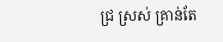ជ្រ ស្រស់ គ្រាន់តែ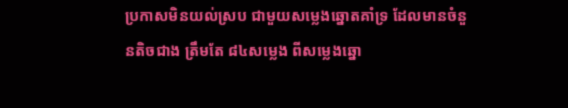ប្រកាសមិនយល់ស្រប ជាមួយសម្លេងឆ្នោតគាំទ្រ ដែលមានចំនួនតិចជាង ត្រឹមតែ ៨៤សម្លេង ពីសម្លេងឆ្នោ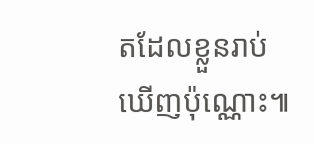តដែលខ្លួនរាប់ឃើញប៉ុណ្ណោះ៕